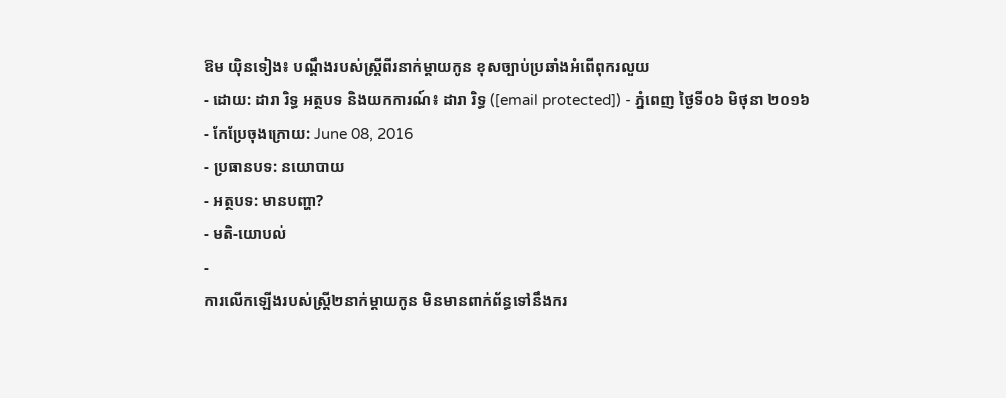ឱម យ៉ិនទៀង៖ បណ្ដឹងរបស់ស្ត្រីពីរនាក់ម្ដាយកូន ខុសច្បាប់ប្រឆាំងអំពើពុករលួយ
- ដោយ: ដារា រិទ្ធ អត្ថបទ និងយកការណ៍៖ ដារា រិទ្ធ ([email protected]) - ភ្នំពេញ ថ្ងៃទី០៦ មិថុនា ២០១៦
- កែប្រែចុងក្រោយ: June 08, 2016
- ប្រធានបទ: នយោបាយ
- អត្ថបទ: មានបញ្ហា?
- មតិ-យោបល់
-
ការលើកឡើងរបស់ស្រ្តី២នាក់ម្ដាយកូន មិនមានពាក់ព័ន្ធទៅនឹងករ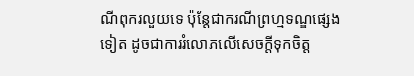ណីពុករលួយទេ ប៉ុន្តែជាករណីព្រហ្មទណ្ឌផ្សេងទៀត ដូចជាការរំលោភលើសេចក្តីទុកចិត្ត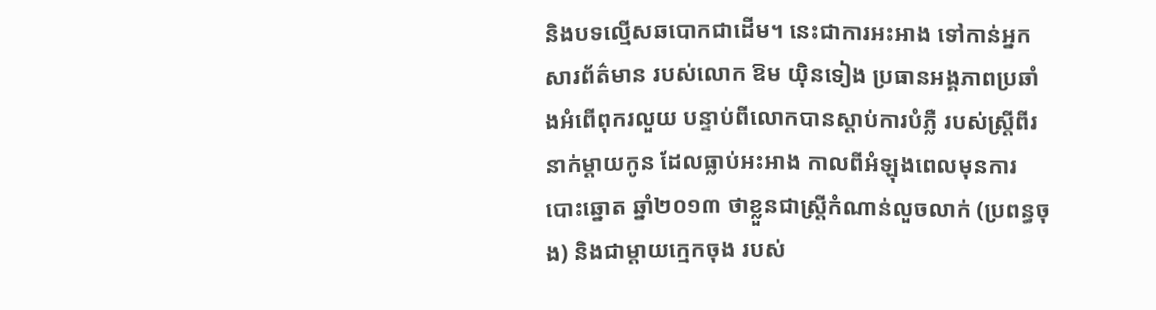និងបទល្មើសឆបោកជាដើម។ នេះជាការអះអាង ទៅកាន់អ្នកសារព័ត៌មាន របស់លោក ឱម យ៉ិនទៀង ប្រធានអង្គភាពប្រឆាំងអំពើពុករលួយ បន្ទាប់ពីលោកបានស្ដាប់ការបំភ្លឺ របស់ស្ត្រីពីរនាក់ម្ដាយកូន ដែលធ្លាប់អះអាង កាលពីអំឡុងពេលមុនការបោះឆ្នោត ឆ្នាំ២០១៣ ថាខ្លួនជាស្ត្រីកំណាន់លួចលាក់ (ប្រពន្ធចុង) និងជាម្ដាយក្មេកចុង របស់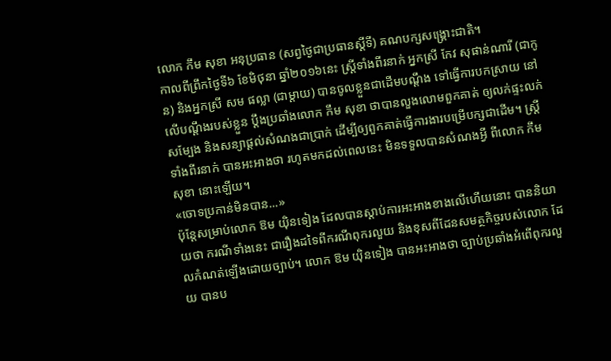លោក កឹម សុខា អនុប្រធាន (សព្វថ្ងៃជាប្រធានស្ដីទី) គណបក្សសង្គ្រោះជាតិ។
កាលពីព្រឹកថ្ងៃទី៦ ខែមិថុនា ឆ្នាំ២០១៦នេះ ស្ត្រីទាំងពីរនាក់ អ្នកស្រី កែវ សុផាន់ណារី (ជាកូន) និងអ្នកស្រី សម ផល្លា (ជាម្ដាយ) បានចូលខ្លួនជាដើមបណ្ដឹង ទៅធ្វើការបកស្រាយ នៅលើបណ្ដឹងរបស់ខ្លួន ប្ដឹងប្រឆាំងលោក កឹម សុខា ថាបានលួងលោមពួកគាត់ ឲ្យលក់ផ្ទះលក់សម្បែង និងសន្យាផ្ដល់សំណងជាប្រាក់ ដើម្បីឲ្យពួកគាត់ធ្វើការងារបម្រើបក្សជាដើម។ ស្ត្រីទាំងពីរនាក់ បានអះអាងថា រហូតមកដល់ពេលនេះ មិនទទួលបានសំណងអ្វី ពីលោក កឹម សុខា នោះឡើយ។
«ចោទប្រកាន់មិនបាន...»
ប៉ុន្តែសម្រាប់លោក ឱម យ៉ិនទៀង ដែលបានស្ដាប់ការអះអាងខាងលើហើយនោះ បាននិយាយថា ករណីទាំងនេះ ជារឿងដទៃពីករណីពុករលួយ និងខុសពីដែនសមត្ថកិច្ចរបស់លោក ដែលកំណត់ឡើងដោយច្បាប់។ លោក ឱម យ៉ិនទៀង បានអះអាងថា ច្បាប់ប្រឆាំងអំពើពុករលួយ បានប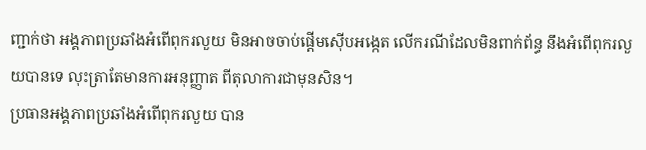ញ្ជាក់ថា អង្គភាពប្រឆាំងអំពើពុករលួយ មិនអាចចាប់ផ្តើមស៊ើបអង្កេត លើករណីដែលមិនពាក់ព័ន្ធ នឹងអំពើពុករលួយបានទេ លុះត្រាតែមានការអនុញ្ញាត ពីតុលាការជាមុនសិន។
ប្រធានអង្គភាពប្រឆាំងអំពើពុករលួយ បាន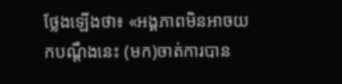ថ្លែងឡើងថា៖ «អង្គភាពមិនអាចយកបណ្ដឹងនេះ (មក)ចាត់ការបាន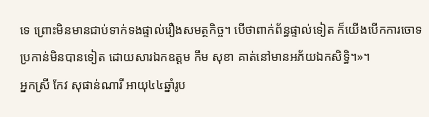ទេ ព្រោះមិនមានជាប់ទាក់ទងផ្ទាល់រឿងសមត្ថកិច្ច។ បើថាពាក់ព័ន្ធផ្ទាល់ទៀត ក៏យើងបើកការចោទប្រកាន់មិនបានទៀត ដោយសារឯកឧត្ដម កឹម សុខា គាត់នៅមានអភ័យឯកសិទ្ធិ។»។
អ្នកស្រី កែវ សុផាន់ណារី អាយុ៤៤ឆ្នាំរូប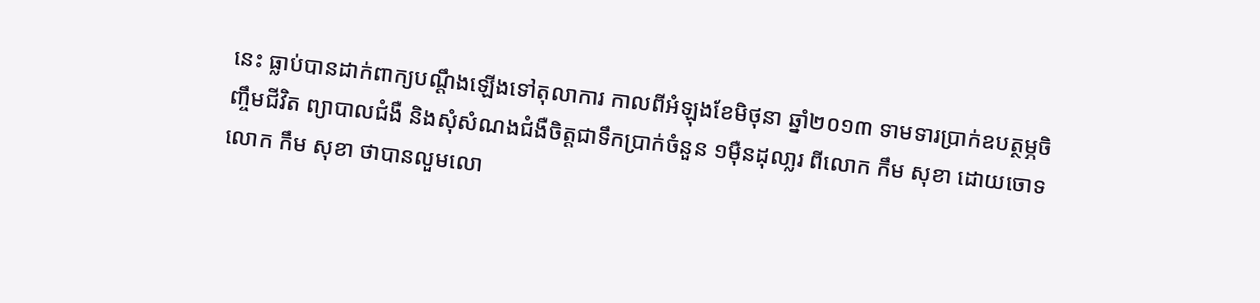នេះ ធ្លាប់បានដាក់ពាក្យបណ្ដឹងឡើងទៅតុលាការ កាលពីអំឡុងខែមិថុនា ឆ្នាំ២០១៣ ទាមទារប្រាក់ឧបត្ថម្ភចិញ្ចឹមជីវិត ព្យាបាលជំងឺ និងសុំសំណងជំងឺចិត្តជាទឹកប្រាក់ចំនួន ១ម៉ឺនដុលា្លរ ពីលោក កឹម សុខា ដោយចោទលោក កឹម សុខា ថាបានលួមលោ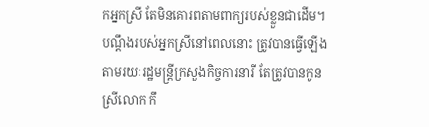កអ្នកស្រី តែមិនគោរពតាមពាក្យរបស់ខ្លួនជាដើម។ បណ្ដឹងរបស់អ្នកស្រីនៅពេលនោះ ត្រូវបានធ្វើឡើង តាមរយៈរដ្ឋមន្ត្រីក្រសួងកិច្ចការនារី តែត្រូវបានកូនស្រីលោក កឹ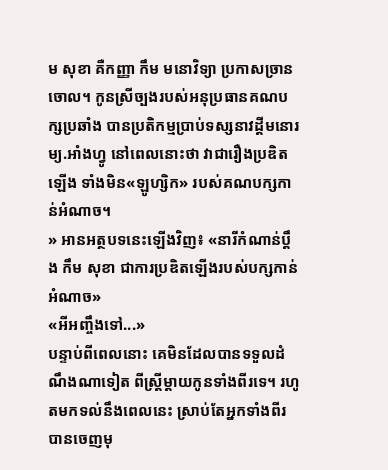ម សុខា គឺកញ្ញា កឹម មនោវិទ្យា ប្រកាសច្រានចោល។ កូនស្រីច្បងរបស់អនុប្រធានគណបក្សប្រឆាំង បានប្រតិកម្មប្រាប់ទស្សនាវដ្ដីមនោរម្យ.អាំងហ្វូ នៅពេលនោះថា វាជារឿងប្រឌិតឡើង ទាំងមិន«ឡូហ្សិក» របស់គណបក្សកាន់អំណាច។
» អានអត្ថបទនេះឡើងវិញ៖ «នារីកំណាន់ប្ដឹង កឹម សុខា ជាការប្រឌិតឡើងរបស់បក្សកាន់អំណាច»
«អីអញ្ចឹងទៅ...»
បន្ទាប់ពីពេលនោះ គេមិនដែលបានទទួលដំណឹងណាទៀត ពីស្ត្រីម្ដាយកូនទាំងពីរទេ។ រហូតមកទល់នឹងពេលនេះ ស្រាប់តែអ្នកទាំងពីរបានចេញមុ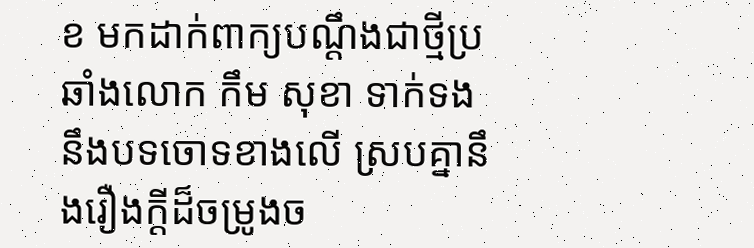ខ មកដាក់ពាក្យបណ្ដឹងជាថ្មីប្រឆាំងលោក កឹម សុខា ទាក់ទងនឹងបទចោទខាងលើ ស្របគ្នានឹងរឿងក្ដីដ៏ចម្រូងច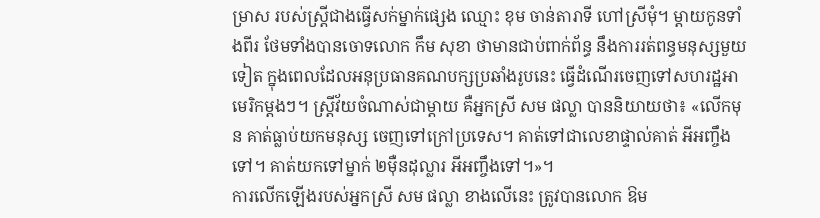ម្រាស របស់ស្ត្រីជាងធ្វើសក់ម្នាក់ផ្សេង ឈ្មោះ ខុម ចាន់តារាទី ហៅស្រីមុំ។ ម្ដាយកូនទាំងពីរ ថែមទាំងបានចោទលោក កឹម សុខា ថាមានជាប់ពាក់ព័ន្ធ នឹងការរត់ពន្ធមនុស្សមួយទៀត ក្នុងពេលដែលអនុប្រធានគណបក្សប្រឆាំងរូបនេះ ធ្វើដំណើរចេញទៅសហរដ្ឋអាមេរិកម្ដងៗ។ ស្ត្រីវ័យចំណាស់ជាម្ដាយ គឺអ្នកស្រី សម ផល្លា បាននិយាយថា៖ «លើកមុន គាត់ធ្លាប់យកមនុស្ស ចេញទៅក្រៅប្រទេស។ គាត់ទៅជាលេខាផ្ទាល់គាត់ អីអញ្ចឹងទៅ។ គាត់យកទៅម្នាក់ ២ម៉ឺនដុល្លារ អីអញ្ចឹងទៅ។»។
ការលើកឡើងរបស់អ្នកស្រី សម ផល្លា ខាងលើនេះ ត្រូវបានលោក ឱម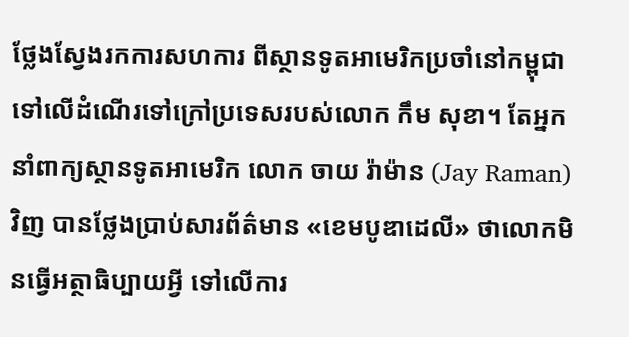ថ្លែងស្វែងរកការសហការ ពីស្ថានទូតអាមេរិកប្រចាំនៅកម្ពុជា ទៅលើដំណើរទៅក្រៅប្រទេសរបស់លោក កឹម សុខា។ តែអ្នកនាំពាក្យស្ថានទូតអាមេរិក លោក ចាយ រ៉ាម៉ាន (Jay Raman) វិញ បានថ្លែងប្រាប់សារព័ត៌មាន «ខេមបូឌាដេលី» ថាលោកមិនធ្វើអត្ថាធិប្បាយអ្វី ទៅលើការ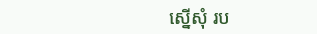ស្នើសុំ រប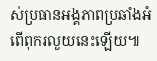ស់ប្រធានអង្គភាពប្រឆាំងអំពើពុករលួយនេះឡើយ៕